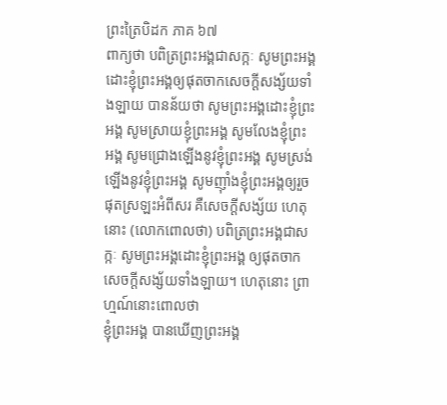ព្រះត្រៃបិដក ភាគ ៦៧
ពាក្យថា បពិត្រព្រះអង្គជាសក្កៈ សូមព្រះអង្គដោះខ្ញុំព្រះអង្គឲ្យផុតចាកសេចក្តីសង្ស័យទាំងឡាយ បានន័យថា សូមព្រះអង្គដោះខ្ញុំព្រះអង្គ សូមស្រាយខ្ញុំព្រះអង្គ សូមលែងខ្ញុំព្រះអង្គ សូមជ្រោងឡើងនូវខ្ញុំព្រះអង្គ សូមស្រង់ឡើងនូវខ្ញុំព្រះអង្គ សូមញ៉ាំងខ្ញុំព្រះអង្គឲ្យរួចផុតស្រឡះអំពីសរ គឺសេចក្តីសង្ស័យ ហេតុនោះ (លោកពោលថា) បពិត្រព្រះអង្គជាសក្កៈ សូមព្រះអង្គដោះខ្ញុំព្រះអង្គ ឲ្យផុតចាកសេចក្តីសង្ស័យទាំងឡាយ។ ហេតុនោះ ព្រាហ្មណ៍នោះពោលថា
ខ្ញុំព្រះអង្គ បានឃើញព្រះអង្គ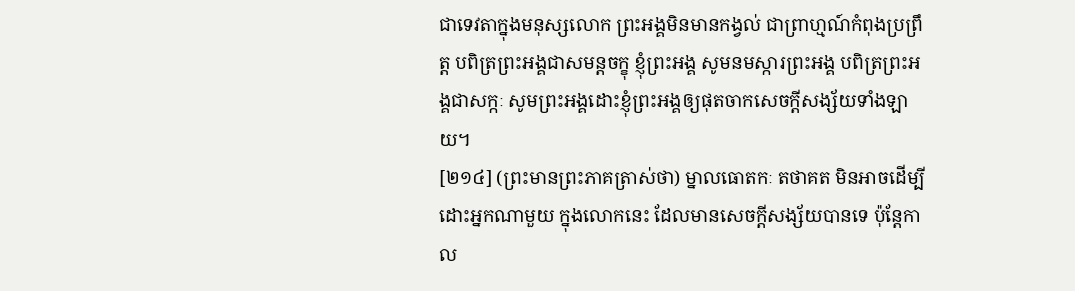ជាទេវតាក្នុងមនុស្សលោក ព្រះអង្គមិនមានកង្វល់ ជាព្រាហ្មណ៍កំពុងប្រព្រឹត្ត បពិត្រព្រះអង្គជាសមន្តចក្ខុ ខ្ញុំព្រះអង្គ សូមនមស្ការព្រះអង្គ បពិត្រព្រះអង្គជាសក្កៈ សូមព្រះអង្គដោះខ្ញុំព្រះអង្គឲ្យផុតចាកសេចក្តីសង្ស័យទាំងឡាយ។
[២១៤] (ព្រះមានព្រះភាគត្រាស់ថា) ម្នាលធោតកៈ តថាគត មិនអាចដើម្បីដោះអ្នកណាមួយ ក្នុងលោកនេះ ដែលមានសេចក្តីសង្ស័យបានទេ ប៉ុន្តែកាល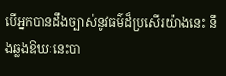បើអ្នកបានដឹងច្បាស់នូវធម៌ដ៏ប្រសើរយ៉ាងនេះ នឹងឆ្លងឱឃៈនេះបា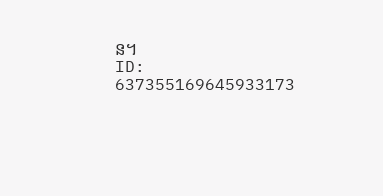ន។
ID: 637355169645933173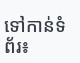ទៅកាន់ទំព័រ៖